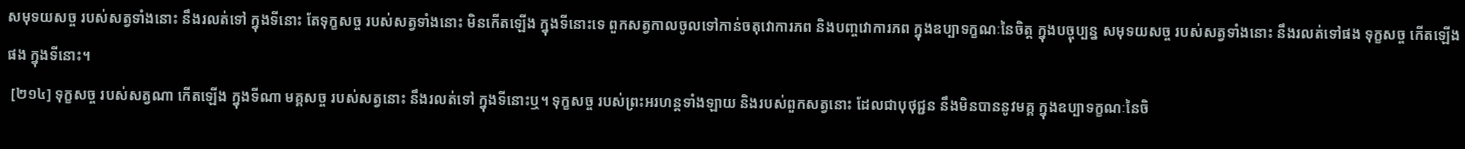សមុទយសច្ច របស់សត្វទាំងនោះ នឹងរលត់ទៅ ក្នុងទីនោះ តែទុក្ខសច្ច របស់សត្វទាំងនោះ មិនកើតឡើង ក្នុងទីនោះទេ ពួកសត្វកាលចូលទៅកាន់ចតុវោការភព និងបញ្ចវោការភព ក្នុងឧប្បាទក្ខណៈនៃចិត្ត ក្នុងបច្ចុប្បន្ន សមុទយសច្ច របស់សត្វទាំងនោះ នឹងរលត់ទៅផង ទុក្ខសច្ច កើតឡើងផង ក្នុងទីនោះ។
 [២១៤] ទុក្ខសច្ច របស់សត្វណា កើតឡើង ក្នុងទីណា មគ្គសច្ច របស់សត្វនោះ នឹងរលត់ទៅ ក្នុងទីនោះឬ។ ទុក្ខសច្ច របស់ព្រះអរហន្តទាំងឡាយ និងរបស់ពួកសត្វនោះ ដែលជាបុថុជ្ជន នឹងមិនបាននូវមគ្គ ក្នុងឧប្បាទក្ខណៈនៃចិ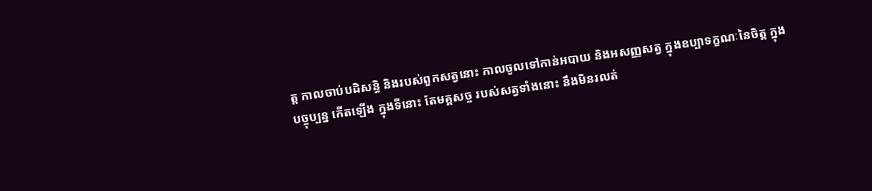ត្ត កាលចាប់បដិសន្ធិ និងរបស់ពួកសត្វនោះ កាលចូលទៅកាន់អបាយ និងអសញ្ញសត្វ ក្នុងឧប្បាទក្ខណៈនៃចិត្ត ក្នុងបច្ចុប្បន្ន កើតឡើង ក្នុងទីនោះ តែមគ្គសច្ច របស់សត្វទាំងនោះ នឹងមិនរលត់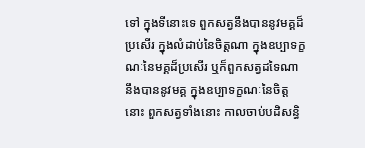ទៅ ក្នុងទីនោះទេ ពួកសត្វនឹងបាននូវមគ្គដ៏ប្រសើរ ក្នុងលំដាប់នៃចិត្តណា ក្នុងឧប្បាទក្ខណៈនៃមគ្គដ៏ប្រសើរ ឬក៏ពួកសត្វដទៃណា នឹងបាននូវមគ្គ ក្នុងឧប្បាទក្ខណៈនៃចិត្តនោះ ពួកសត្វទាំងនោះ កាលចាប់បដិសន្ធិ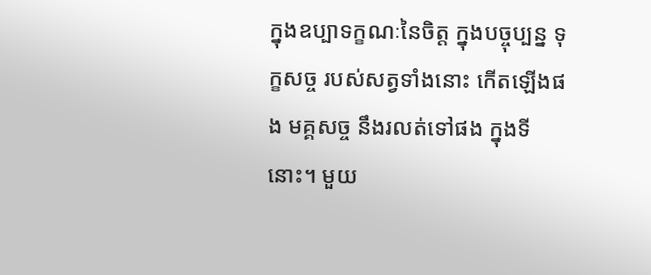ក្នុងឧប្បាទក្ខណៈនៃចិត្ត ក្នុងបច្ចុប្បន្ន ទុក្ខសច្ច របស់សត្វទាំងនោះ កើតឡើងផង មគ្គសច្ច នឹងរលត់ទៅផង ក្នុងទីនោះ។ មួយ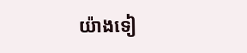យ៉ាងទៀ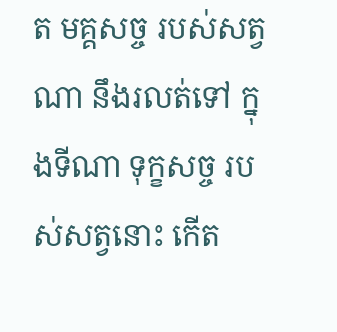ត មគ្គសច្ច របស់សត្វណា នឹងរលត់ទៅ ក្នុងទីណា ទុក្ខសច្ច របស់សត្វនោះ កើត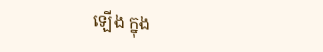ឡើង ក្នុង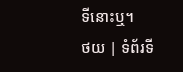ទីនោះឬ។
ថយ | ទំព័រទី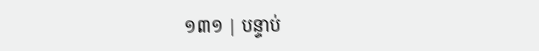១៣១ | បន្ទាប់